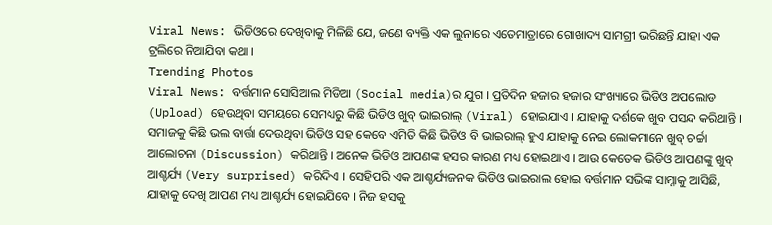Viral News: ଭିଡିଓରେ ଦେଖିବାକୁ ମିଳିଛି ଯେ, ଜଣେ ବ୍ୟକ୍ତି ଏକ ଲୁନାରେ ଏତେମାତ୍ରାରେ ଗୋଖାଦ୍ୟ ସାମଗ୍ରୀ ଭରିଛନ୍ତି ଯାହା ଏକ ଟ୍ରଲିରେ ନିଆଯିବା କଥା ।
Trending Photos
Viral News: ବର୍ତ୍ତମାନ ସୋସିଆଲ ମିଡିଆ (Social media)ର ଯୁଗ । ପ୍ରତିଦିନ ହଜାର ହଜାର ସଂଖ୍ୟାରେ ଭିଡିଓ ଅପଲୋଡ (Upload) ହେଉଥିବା ସମୟରେ ସେମଧ୍ୟରୁ କିଛି ଭିଡିଓ ଖୁବ୍ ଭାଇରାଲ୍ (Viral) ହୋଇଯାଏ । ଯାହାକୁ ଦର୍ଶକେ ଖୁବ ପସନ୍ଦ କରିଥାନ୍ତି । ସମାଜକୁ କିଛି ଭଲ ବାର୍ତ୍ତା ଦେଉଥିବା ଭିଡିଓ ସହ କେବେ ଏମିତି କିଛି ଭିଡିଓ ବି ଭାଇରାଲ୍ ହୁଏ ଯାହାକୁ ନେଇ ଲୋକମାନେ ଖୁବ୍ ଚର୍ଚ୍ଚା ଆଲୋଚନା (Discussion) କରିଥାନ୍ତି । ଅନେକ ଭିଡିଓ ଆପଣଙ୍କ ହସର କାରଣ ମଧ୍ୟ ହୋଇଥାଏ । ଆଉ କେତେକ ଭିଡିଓ ଆପଣଙ୍କୁ ଖୁବ୍ ଆଶ୍ଚର୍ଯ୍ୟ (Very surprised) କରିଦିଏ । ସେହିପରି ଏକ ଆଶ୍ଚର୍ଯ୍ୟଜନକ ଭିଡିଓ ଭାଇରାଲ ହୋଇ ବର୍ତ୍ତମାନ ସଭିଙ୍କ ସାମ୍ନାକୁ ଆସିଛି, ଯାହାକୁ ଦେଖି ଆପଣ ମଧ୍ୟ ଆଶ୍ଚର୍ଯ୍ୟ ହୋଇଯିବେ । ନିଜ ହସକୁ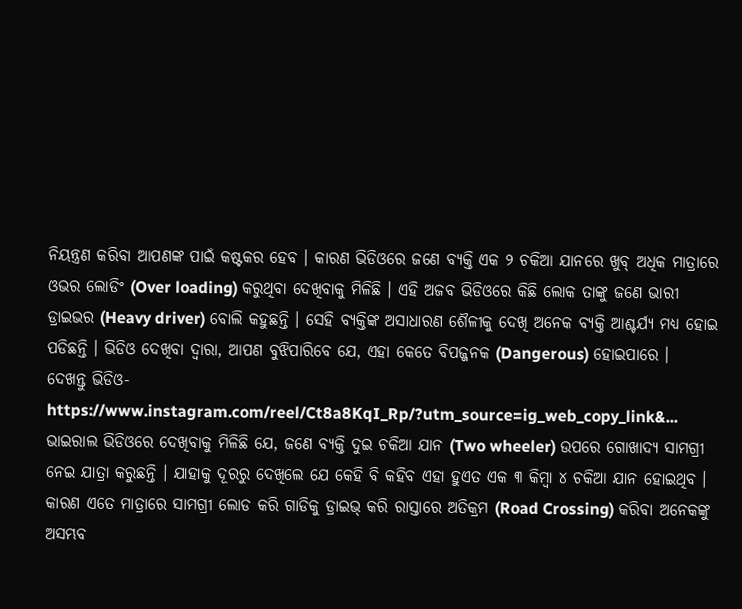ନିୟନ୍ତ୍ରଣ କରିବା ଆପଣଙ୍କ ପାଇଁ କଷ୍ଟକର ହେବ । କାରଣ ଭିଡିଓରେ ଜଣେ ବ୍ୟକ୍ତି ଏକ ୨ ଚକିଆ ଯାନରେ ଖୁବ୍ ଅଧିକ ମାତ୍ରାରେ ଓଭର ଲୋଡିଂ (Over loading) କରୁଥିବା ଦେଖିବାକୁ ମିଳିଛି । ଏହି ଅଜବ ଭିଡିଓରେ କିଛି ଲୋକ ତାଙ୍କୁ ଜଣେ ଭାରୀ ଡ୍ରାଇଭର (Heavy driver) ବୋଲି କହୁଛନ୍ତି । ସେହି ବ୍ୟକ୍ତିଙ୍କ ଅସାଧାରଣ ଶୈଳୀକୁ ଦେଖି ଅନେକ ବ୍ୟକ୍ତି ଆଶ୍ଚର୍ଯ୍ୟ ମଧ୍ୟ ହୋଇ ପଡିଛନ୍ତି । ଭିଡିଓ ଦେଖିବା ଦ୍ୱାରା, ଆପଣ ବୁଝିପାରିବେ ଯେ, ଏହା କେତେ ବିପଜ୍ଜନକ (Dangerous) ହୋଇପାରେ ।
ଦେଖନ୍ତୁ ଭିଡିଓ-
https://www.instagram.com/reel/Ct8a8KqI_Rp/?utm_source=ig_web_copy_link&...
ଭାଇରାଲ ଭିଡିଓରେ ଦେଖିବାକୁ ମିଳିଛି ଯେ, ଜଣେ ବ୍ୟକ୍ତି ଦୁଇ ଚକିଆ ଯାନ (Two wheeler) ଉପରେ ଗୋଖାଦ୍ୟ ସାମଗ୍ରୀ ନେଇ ଯାତ୍ରା କରୁଛନ୍ତି । ଯାହାକୁ ଦୂରରୁ ଦେଖିଲେ ଯେ କେହି ବି କହିବ ଏହା ହୁଏତ ଏକ ୩ କିମ୍ୱା ୪ ଚକିଆ ଯାନ ହୋଇଥିବ । କାରଣ ଏତେ ମାତ୍ରାରେ ସାମଗ୍ରୀ ଲୋଡ କରି ଗାଡିକୁ ଡ୍ରାଇଭ୍ କରି ରାସ୍ତାରେ ଅତିକ୍ରମ (Road Crossing) କରିବା ଅନେକଙ୍କୁ ଅସମ୍ଭବ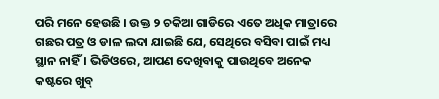ପରି ମନେ ହେଉଛି । ଉକ୍ତ ୨ ଚକିଆ ଗାଡିରେ ଏତେ ଅଧିକ ମାତ୍ରାରେ ଗଛର ପତ୍ର ଓ ଡାଳ ଲଦା ଯାଇଛି ଯେ, ସେଥିରେ ବସିବା ପାଇଁ ମଧ୍ୟ ସ୍ଥାନ ନାହିଁ । ଭିଡିଓରେ, ଆପଣ ଦେଖିବାକୁ ପାଉଥିବେ ଅନେକ କଷ୍ଟରେ ଖୁବ୍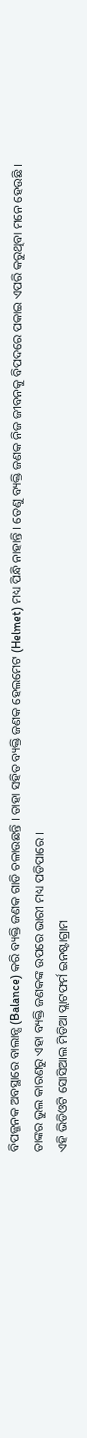ବିପଜ୍ଜନକ ଅବସ୍ଥାରେ ବାଲାନ୍ସ (Balance) କରି ବ୍ୟକ୍ତି ଜଣକ ଗାଡି ଚଳାଉଛନ୍ତି । ତାହା ସହିତ ବ୍ୟକ୍ତି ଜଣକ ହେଲମେଟ (Helmet) ମଧ୍ୟ ପିନ୍ଧି ନାହାନ୍ତି । ତେଣୁ ବ୍ୟକ୍ତି ଜଣକ ନିଜ ଜୀବନକୁ ବିପଦରେ ପକାଇ ଏପରି କରୁଥିବା ମନେ ହେଉଛି । ତାଙ୍କର ଭୁଲ କାରଣରୁ ଏହା ବ୍ୟକ୍ତି ଜଣକଙ୍କ ଉପରେ ଭାରୀ ମଧ୍ୟ ପଡିପାରେ ।
ଏହି ଭିଡିଓଟି ସୋସିଆଲ ମିଡିଆ ପ୍ଲାଟଫର୍ମ ଇନଷ୍ଟାଗ୍ରାମ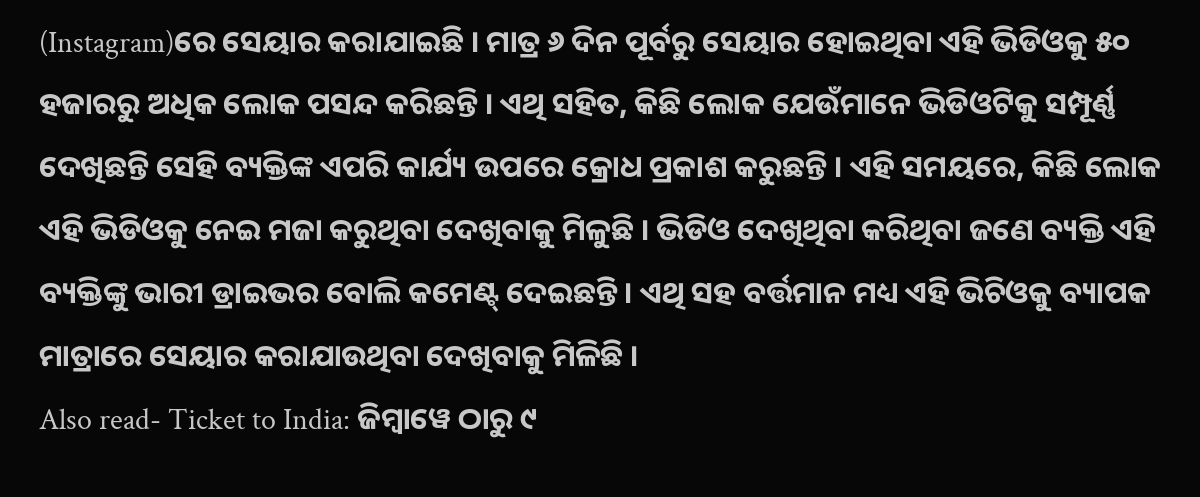(Instagram)ରେ ସେୟାର କରାଯାଇଛି । ମାତ୍ର ୬ ଦିନ ପୂର୍ବରୁ ସେୟାର ହୋଇଥିବା ଏହି ଭିଡିଓକୁ ୫୦ ହଜାରରୁ ଅଧିକ ଲୋକ ପସନ୍ଦ କରିଛନ୍ତି । ଏଥି ସହିତ, କିଛି ଲୋକ ଯେଉଁମାନେ ଭିଡିଓଟିକୁ ସମ୍ପୂର୍ଣ୍ଣ ଦେଖିଛନ୍ତି ସେହି ବ୍ୟକ୍ତିଙ୍କ ଏପରି କାର୍ଯ୍ୟ ଉପରେ କ୍ରୋଧ ପ୍ରକାଶ କରୁଛନ୍ତି । ଏହି ସମୟରେ, କିଛି ଲୋକ ଏହି ଭିଡିଓକୁ ନେଇ ମଜା କରୁଥିବା ଦେଖିବାକୁ ମିଳୁଛି । ଭିଡିଓ ଦେଖିଥିବା କରିଥିବା ଜଣେ ବ୍ୟକ୍ତି ଏହି ବ୍ୟକ୍ତିଙ୍କୁ ଭାରୀ ଡ୍ରାଇଭର ବୋଲି କମେଣ୍ଟ୍ ଦେଇଛନ୍ତି । ଏଥି ସହ ବର୍ତ୍ତମାନ ମଧ୍ୟ ଏହି ଭିଚିଓକୁ ବ୍ୟାପକ ମାତ୍ରାରେ ସେୟାର କରାଯାଉଥିବା ଦେଖିବାକୁ ମିଳିଛି ।
Also read- Ticket to India: ଜିମ୍ବାୱେ ଠାରୁ ୯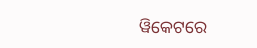ୱିକେଟରେ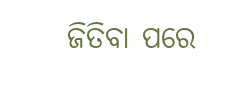ଜିତିବା ପରେ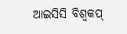ଆଇସିସି ବିଶ୍ୱକପ୍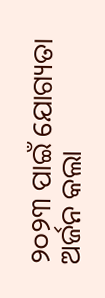୨୦୨୩ ପାଇଁ ଯୋଗ୍ୟତା ଅର୍ଜନ କଲା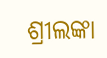ଶ୍ରୀଲଙ୍କା